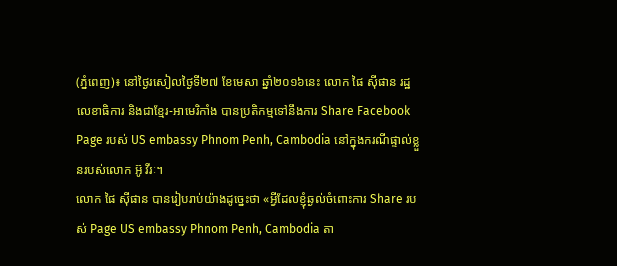(ភ្នំពេញ)៖ នៅថ្ងៃរសៀលថ្ងៃទី២៧ ខែមេសា ឆ្នាំ២០១៦នេះ លោក ផៃ ស៊ីផាន រដ្ឋលេខាធិការ និងជាខ្មែរ-អាមេរិកាំង បានប្រតិកម្មទៅនឹងការ Share Facebook Page របស់ US embassy Phnom Penh, Cambodia នៅក្នុងករណីផ្ទាល់ខ្លួនរបស់លោក អ៊ូ វីរៈ។
លោក ផៃ ស៊ីផាន បានរៀបរាប់យ៉ាងដូច្នេះថា «អ្វីដែលខ្ញុំឆ្ងល់ចំពោះការ Share របស់ Page US embassy Phnom Penh, Cambodia តា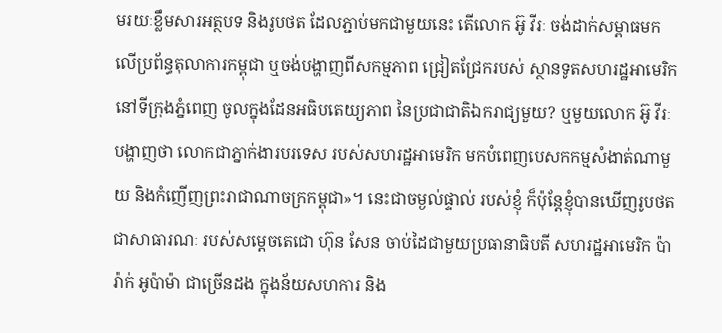មរយៈខ្លឹមសារអត្ថបទ និងរូបថត ដែលភ្ជាប់មកជាមួយនេះ តើលោក អ៊ូ វីរៈ ចង់ដាក់សម្ពាធមកលើប្រព័ន្ធតុលាការកម្ពុជា ឬចង់បង្ហាញពីសកម្មភាព ជ្រៀតជ្រែករបស់ ស្ថានទូតសហរដ្ឋអាមេរិក នៅទីក្រុងភ្នំពេញ ចូលក្នុងដែនអធិបតេយ្យភាព នៃប្រជាជាតិឯករាជ្យមួយ? ឬមួយលោក អ៊ូ វីរៈ បង្ហាញថា លោកជាភ្នាក់ងារបរទេស របស់សហរដ្ឋអាមេរិក មកបំពេញបេសកកម្មសំងាត់ណាមួយ និងកំញើញព្រះរាជាណាចក្រកម្ពុជា»។ នេះជាចម្ងល់ផ្ទាល់ របស់ខ្ញុំ ក៏ប៉ុន្តែខ្ញុំបានឃើញរូបថតជាសាធារណៈ របស់សម្តេចតេជោ ហ៊ុន សែន ចាប់ដៃជាមួយប្រធានាធិបតី សហរដ្ឋអាមេរិក ប៉ារ៉ាក់ អូប៉ាម៉ា ជាច្រើនដង ក្នុងន័យសហការ និង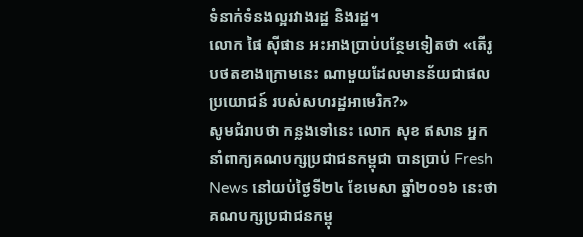ទំនាក់ទំនងល្អរវាងរដ្ឋ និងរដ្ឋ។
លោក ផៃ ស៊ីផាន អះអាងប្រាប់បន្ថែមទៀតថា «តើរូបថតខាងក្រោមនេះ ណាមួយដែលមានន័យជាផលប្រយោជន៍ របស់សហរដ្ឋអាមេរិក?»
សូមជំរាបថា កន្លងទៅនេះ លោក សុខ ឥសាន អ្នកនាំពាក្យគណបក្សប្រជាជនកម្ពុជា បានប្រាប់ Fresh News នៅយប់ថ្ងៃទី២៤ ខែមេសា ឆ្នាំ២០១៦ នេះថា គណបក្សប្រជាជនកម្ពុ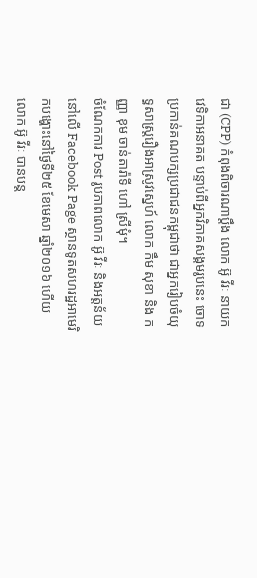ជា (CPP) កំពុងពិចារណាប្តឹង លោក អ៊ូ វីរៈ នាយកវេទិកាអនាគត បន្ទាប់ពីអ្នកវិភាគសង្គមរូបនេះ ចោទប្រកាន់គណបក្សប្រជាជនកម្ពុជាថា ជាអ្នករៀបចំយុទ្ធសាស្រ្តរឿងអាស្រូវស្នេហ៍ លោក កឹម សុខា និង កញ្ញា ខុម ចាន់តារ៉ាទី ហៅ ស្រីមុំ។
ចំណែកការ Post រូបភាពលោក អ៊ូ វីរៈ និងអត្តន័យ នៅលើ Facebook Page ស្ថានទូតសហរដ្ឋអាមេរិកបង្ហោះនៅថ្ងៃទី២៥ ខែមេសា ឆ្នាំ២០១៦ ហើយលោក អ៊ូ វីរៈ បានបន្ត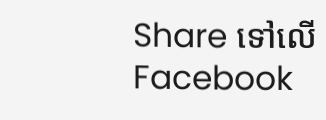Share ទៅលើ Facebook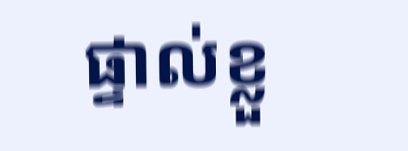ផ្ទាល់ខ្លួ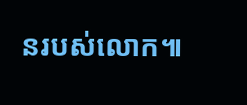នរបស់លោក៕